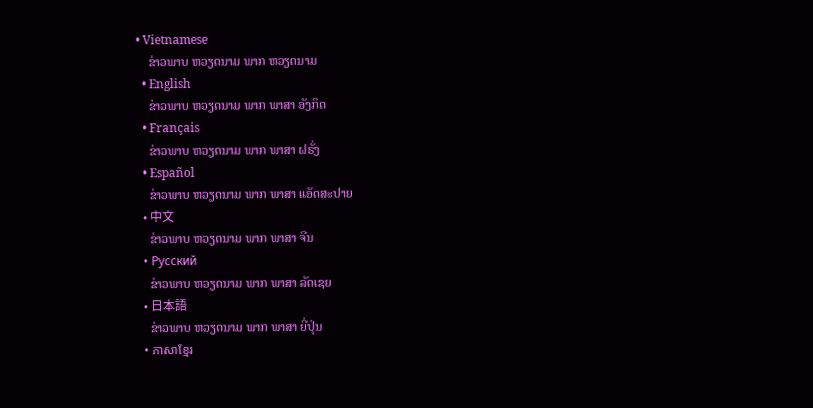• Vietnamese
    ຂ່າວພາບ ຫວຽດນາມ ພາກ ຫວຽດນາມ
  • English
    ຂ່າວພາບ ຫວຽດນາມ ພາກ ພາສາ ອັງກິດ
  • Français
    ຂ່າວພາບ ຫວຽດນາມ ພາກ ພາສາ ຝຣັ່ງ
  • Español
    ຂ່າວພາບ ຫວຽດນາມ ພາກ ພາສາ ແອັດສະປາຍ
  • 中文
    ຂ່າວພາບ ຫວຽດນາມ ພາກ ພາສາ ຈີນ
  • Русский
    ຂ່າວພາບ ຫວຽດນາມ ພາກ ພາສາ ລັດເຊຍ
  • 日本語
    ຂ່າວພາບ ຫວຽດນາມ ພາກ ພາສາ ຍີ່ປຸ່ນ
  • ភាសាខ្មែរ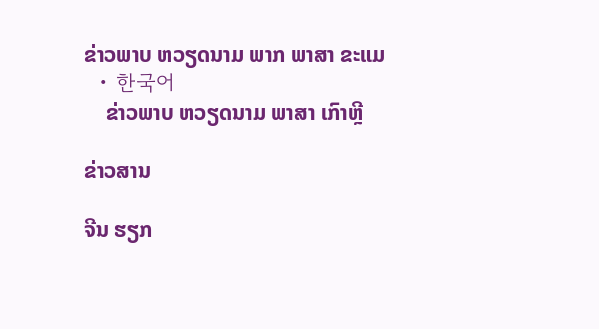ຂ່າວພາບ ຫວຽດນາມ ພາກ ພາສາ ຂະແມ
  • 한국어
    ຂ່າວພາບ ຫວຽດນາມ ພາສາ ເກົາຫຼີ

ຂ່າວສານ

ຈີນ ຮຽກ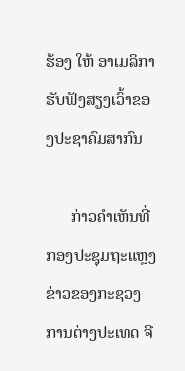ຮ້ອງ ໃຫ້ ອາເມລິກາ ຮັບຟັງສຽງເວົ້າຂອງປະຊາຄົມສາກົນ

      ກ່າວຄຳເຫັນທີ່ກອງປະຊຸມຖະແຫຼງຂ່າວຂອງກະຊວງການຕ່າງປະເທດ ຈີ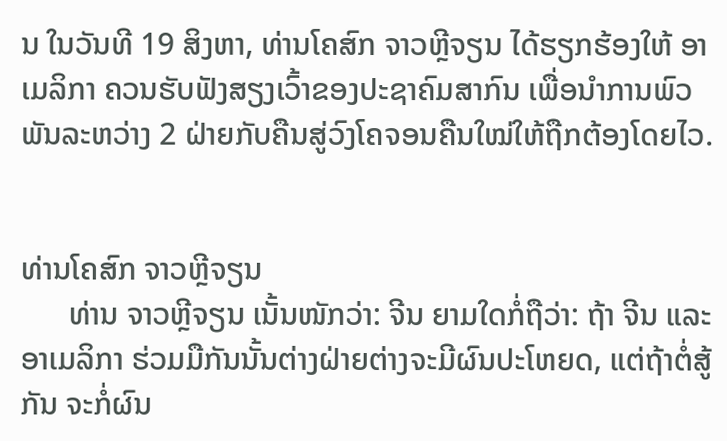ນ ໃນວັນທີ 19 ສິງຫາ, ທ່ານໂຄສົກ ຈາວຫຼີຈຽນ ໄດ້ຮຽກຮ້ອງໃຫ້ ອາເມລິກາ ຄວນຮັບຟັງສຽງເວົ້າຂອງປະຊາຄົມສາກົນ ເພື່ອນຳການພົວພັນລະຫວ່າງ 2 ຝ່າຍກັບຄືນສູ່ວົງໂຄຈອນຄືນໃໝ່ໃຫ້ຖືກຕ້ອງໂດຍໄວ.


ທ່ານໂຄສົກ ຈາວຫຼີຈຽນ
      ທ່ານ ຈາວຫຼີຈຽນ ເນັ້ນໜັກວ່າ: ຈີນ ຍາມໃດກໍ່ຖືວ່າ: ຖ້າ ຈີນ ແລະ ອາເມລິກາ ຮ່ວມມືກັນນັ້ນຕ່າງຝ່າຍຕ່າງຈະມີຜົນປະໂຫຍດ, ແຕ່ຖ້າຕໍ່ສູ້ກັນ ຈະກໍ່ຜົນ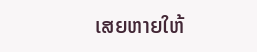ເສຍຫາຍໃຫ້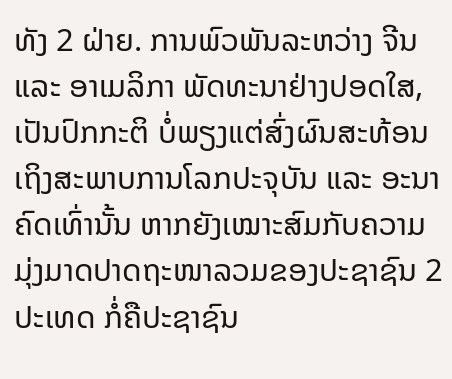ທັງ 2 ຝ່າຍ. ການພົວພັນລະຫວ່າງ ຈີນ ແລະ ອາເມລິກາ ພັດທະນາຢ່າງປອດໃສ, ເປັນປົກກະຕິ ບໍ່ພຽງແຕ່ສົ່ງຜົນສະທ້ອນເຖິງສະພາບການໂລກປະຈຸບັນ ແລະ ອະນາຄົດເທົ່ານັ້ນ ຫາກຍັງເໝາະສົມກັບຄວາມມຸ່ງມາດປາດຖະໜາລວມຂອງປະຊາຊົນ 2 ປະເທດ ກໍ່ຄືປະຊາຊົນ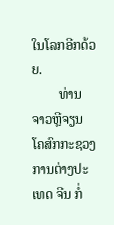ໃນໂລກອີກດ້ວຍ.
        ທ່ານ ຈາວຫຼີຈຽນ ໂຄສົກກະຊວງການຕ່າງປະເທດ ຈີນ ກໍ່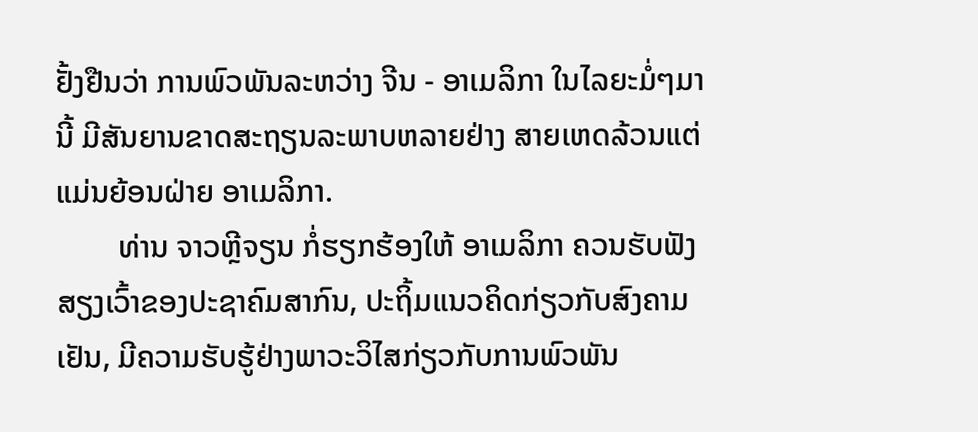ຢັ້ງຢືນວ່າ ການພົວພັນລະຫວ່າງ ຈີນ - ອາເມລິກາ ໃນໄລຍະມໍ່ໆມານີ້ ມີສັນຍານຂາດສະຖຽນລະພາບຫລາຍຢ່າງ ສາຍເຫດລ້ວນແຕ່ແມ່ນຍ້ອນຝ່າຍ ອາເມລິກາ.
        ທ່ານ ຈາວຫຼີຈຽນ ກໍ່ຮຽກຮ້ອງໃຫ້ ອາເມລິກາ ຄວນຮັບຟັງສຽງເວົ້າຂອງປະຊາຄົມສາກົນ, ປະຖິ້ມແນວຄິດກ່ຽວກັບສົງຄາມເຢັນ, ມີຄວາມຮັບຮູ້ຢ່າງພາວະວິໄສກ່ຽວກັບການພົວພັນ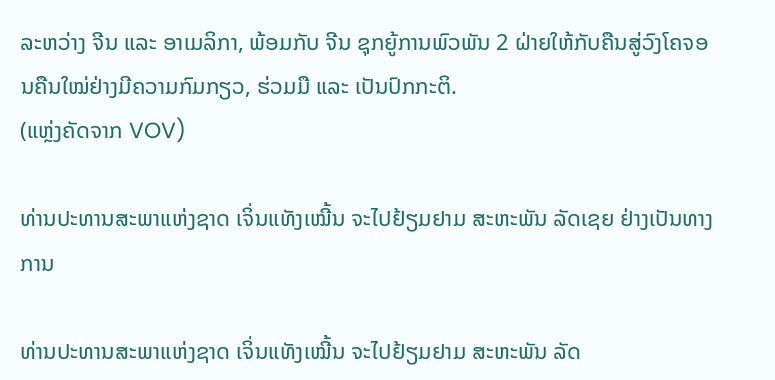ລະຫວ່າງ ຈີນ ແລະ ອາເມລິກາ, ພ້ອມກັບ ຈີນ ຊຸກຍູ້ການພົວພັນ 2 ຝ່າຍໃຫ້ກັບຄືນສູ່ວົງໂຄຈອນຄືນໃໝ່ຢ່າງມີຄວາມກົມກຽວ, ຮ່ວມມື ແລະ ເປັນປົກກະຕິ.
(ແຫຼ່ງຄັດຈາກ VOV)

ທ່ານປະທານສະພາແຫ່ງຊາດ ເຈິ່ນແທັງເໝີ້ນ ຈະໄປຢ້ຽມຢາມ ສະຫະພັນ ລັດເຊຍ ຢ່າງເປັນທາງການ

ທ່ານປະທານສະພາແຫ່ງຊາດ ເຈິ່ນແທັງເໝີ້ນ ຈະໄປຢ້ຽມຢາມ ສະຫະພັນ ລັດ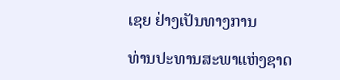ເຊຍ ຢ່າງເປັນທາງການ

ທ່ານປະທານສະພາແຫ່ງຊາດ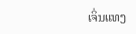ເຈິ່ນແທງ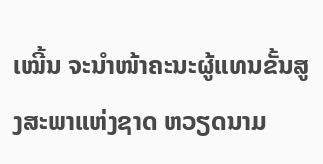ເໝີ້ນ ຈະນຳໜ້າຄະນະຜູ້ແທນຂັ້ນສູງສະພາແຫ່ງຊາດ ຫວຽດນາມ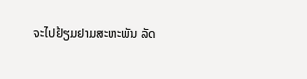ຈະໄປຢ້ຽມຢາມສະຫະພັນ ລັດ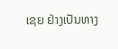ເຊຍ ຢ່າງເປັນທາງ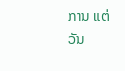ການ ແຕ່ວັນ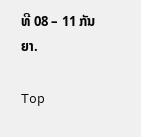ທີ 08 – 11 ກັນຍາ.

Top